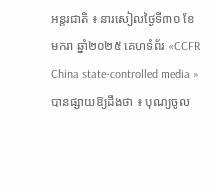អន្តរជាតិ ៖ នារសៀលថ្ងៃទី៣០ ខែមករា ឆ្នាំ២០២៥ គេហទំព័រ «CCFR China state-controlled media » បានផ្សាយឱ្យដឹងថា ៖ បុណ្យចូល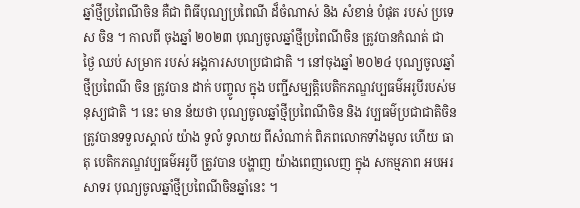ឆ្នាំថ្មីប្រពៃណីចិន គឺជា ពិធីបុណ្យប្រពៃណី ដ៏ចំណាស់ និង សំខាន់ បំផុត របស់ ប្រទេស ចិន ។ កាលពី ចុងឆ្នាំ ២០២៣ បុណ្យចូលឆ្នាំថ្មីប្រពៃណីចិន ត្រូវបានកំណត់ ជា ថ្ងៃ ឈប់ សម្រាក របស់ អង្គការសហប្រជាជាតិ ។ នៅចុងឆ្នាំ ២០២៤ បុណ្យចូលឆ្នាំថ្មីប្រពៃណី ចិន ត្រូវបាន ដាក់ បញ្ចូល ក្នុង បញ្ជីសម្បតិ្តបេតិកភណ្ឌវប្បធម៌អរូបីរបស់មនុស្យជាតិ ។ នេះ មាន ន័យថា បុណ្យចូលឆ្នាំថ្មីប្រពៃណីចិន និង វប្បធម៌ប្រជាជាតិចិន ត្រូវបានទទួលស្គាល់ យ៉ាង ទូលំ ទូលាយ ពីសំណាក់ ពិភពលោកទាំងមូល ហើយ ធាតុ បេតិកភណ្ឌវប្បធម៌អរូបី ត្រូវបាន បង្ហាញ យ៉ាងពេញលេញ ក្នុង សកម្មភាព អបអរសាទរ បុណ្យចូលឆ្នាំថ្មីប្រពៃណីចិនឆ្នាំនេះ ។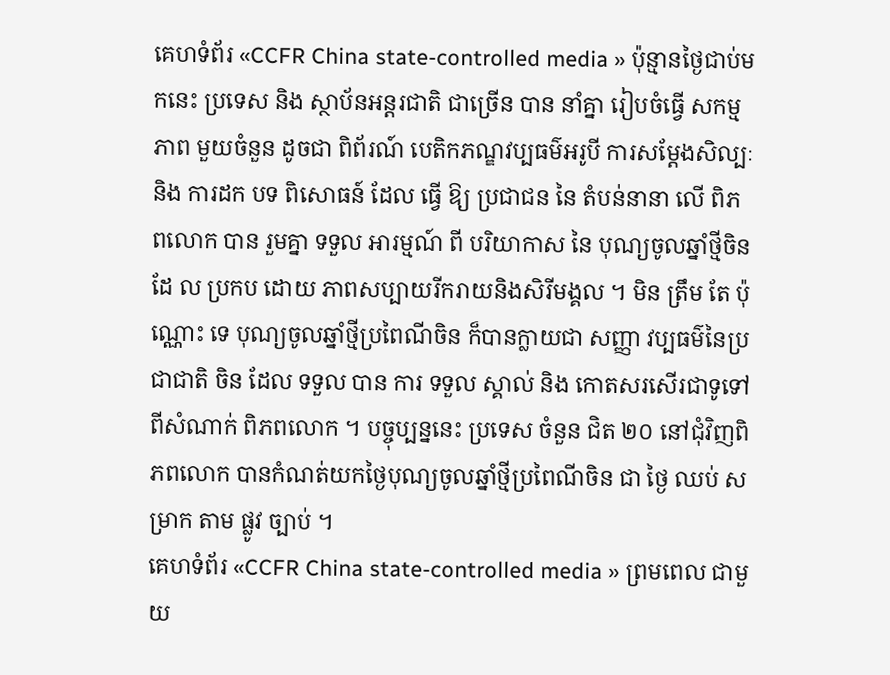គេហទំព័រ «CCFR China state-controlled media » ប៉ុន្មានថ្ងៃជាប់មកនេះ ប្រទេស និង ស្ថាប័នអន្តរជាតិ ជាច្រើន បាន នាំគ្នា រៀបចំធ្វើ សកម្មភាព មួយចំនួន ដូចជា ពិព័រណ៍ បេតិកភណ្ឌវប្បធម៌អរូបី ការសម្តែងសិល្បៈ និង ការដក បទ ពិសោធន៍ ដែល ធ្វើ ឱ្យ ប្រជាជន នៃ តំបន់នានា លើ ពិភពលោក បាន រួមគ្នា ទទួល អារម្មណ៍ ពី បរិយាកាស នៃ បុណ្យចូលឆ្នាំថ្មីចិនដែ ល ប្រកប ដោយ ភាពសប្បាយរីករាយនិងសិរីមង្គល ។ មិន ត្រឹម តែ ប៉ុណ្ណោះ ទេ បុណ្យចូលឆ្នាំថ្មីប្រពៃណីចិន ក៏បានក្លាយជា សញ្ញា វប្បធម៌នៃប្រជាជាតិ ចិន ដែល ទទួល បាន ការ ទទួល ស្គាល់ និង កោតសរសើរជាទូទៅ ពីសំណាក់ ពិភពលោក ។ បច្ចុប្បន្ននេះ ប្រទេស ចំនួន ជិត ២០ នៅជុំវិញពិភពលោក បានកំណត់យកថ្ងៃបុណ្យចូលឆ្នាំថ្មីប្រពៃណីចិន ជា ថ្ងៃ ឈប់ សម្រាក តាម ផ្លូវ ច្បាប់ ។
គេហទំព័រ «CCFR China state-controlled media » ព្រមពេល ជាមួយ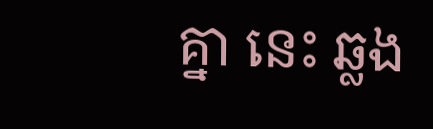គ្នា នេះ ឆ្លង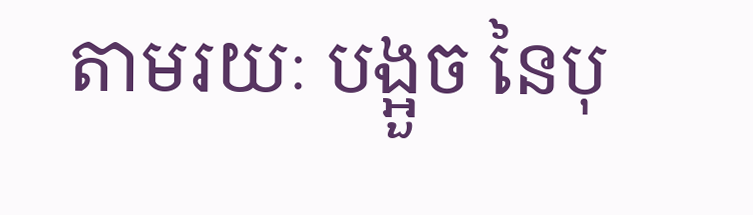តាមរយៈ បង្អួច នៃបុ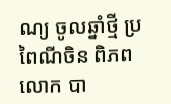ណ្យ ចូលឆ្នាំថ្មី ប្រពៃណីចិន ពិភព លោក បា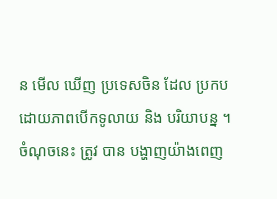ន មើល ឃើញ ប្រទេសចិន ដែល ប្រកបដោយភាពបើកទូលាយ និង បរិយាបន្ន ។ ចំណុចនេះ ត្រូវ បាន បង្ហាញយ៉ាងពេញ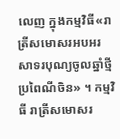លេញ ក្នុងកម្មវិធី«រាត្រីសមោសរអបអរ សាទរបុណ្យចូលឆ្នាំថ្មីប្រពៃណីចិន» ។ កម្មវិធី រាត្រីសមោសរ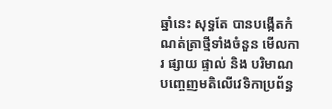ឆ្នាំនេះ សុទ្ធតែ បានបង្កើតកំណត់ត្រាថ្មីទាំងចំនួន មើលការ ផ្សាយ ផ្ទាល់ និង បរិមាណបញ្ចេញមតិលើវេទិកាប្រព័ន្ធ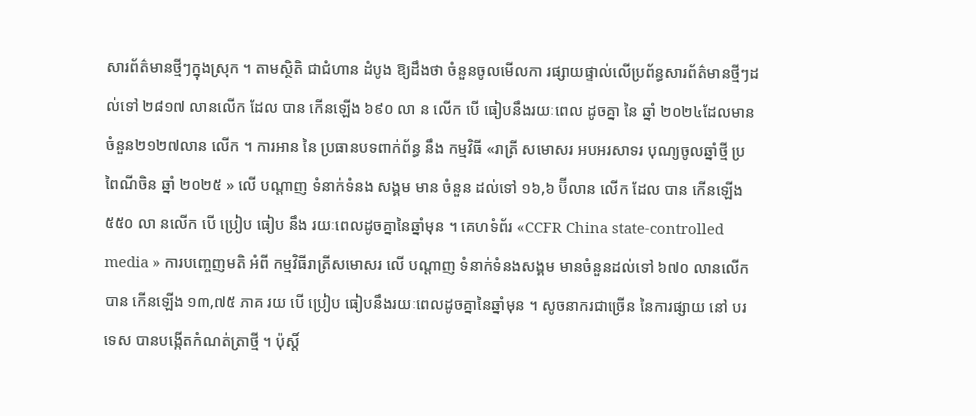សារព័ត៌មានថ្មីៗក្នុងស្រុក ។ តាមស្ថិតិ ជាជំហាន ដំបូង ឱ្យដឹងថា ចំនួនចូលមើលកា រផ្សាយផ្ទាល់លើប្រព័ន្ធសារព័ត៌មានថ្មីៗដល់ទៅ ២៨១៧ លានលើក ដែល បាន កើនឡើង ៦៩០ លា ន លើក បើ ធៀបនឹងរយៈពេល ដូចគ្នា នៃ ឆ្នាំ ២០២៤ដែលមានចំនួន២១២៧លាន លើក ។ ការអាន នៃ ប្រធានបទពាក់ព័ន្ធ នឹង កម្មវិធី «រាត្រី សមោសរ អបអរសាទរ បុណ្យចូលឆ្នាំថ្មី ប្រពៃណីចិន ឆ្នាំ ២០២៥ » លើ បណ្តាញ ទំនាក់ទំនង សង្គម មាន ចំនួន ដល់ទៅ ១៦,៦ ប៊ីលាន លើក ដែល បាន កើនឡើង ៥៥០ លា នលើក បើ ប្រៀប ធៀប នឹង រយៈពេលដូចគ្នានៃឆ្នាំមុន ។ គេហទំព័រ «CCFR China state-controlled media » ការបញ្ចេញមតិ អំពី កម្មវិធីរាត្រីសមោសរ លើ បណ្តាញ ទំនាក់ទំនងសង្គម មានចំនួនដល់ទៅ ៦៧០ លានលើក បាន កើនឡើង ១៣,៧៥ ភាគ រយ បើ ប្រៀប ធៀបនឹងរយៈពេលដូចគ្នានៃឆ្នាំមុន ។ សូចនាករជាច្រើន នៃការផ្សាយ នៅ បរទេស បានបង្កើតកំណត់ត្រាថ្មី ។ ប៉ុស្តិ៍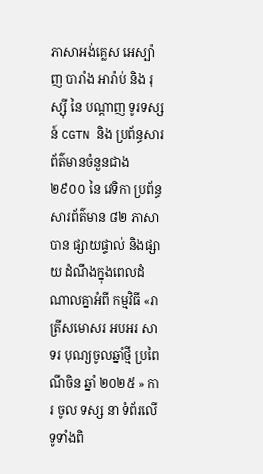ភាសាអង់គ្លេស អេស្ប៉ាញ បារាំង អារ៉ាប់ និង រុស្ស៊ី នៃ បណ្តាញ ទូរទស្សន៍ CGTN និង ប្រព័ន្ធសារព័ត៌មានចំនួនជាង ២៩០០ នៃ វេទិកា ប្រព័ន្ធ សារព័ត៌មាន ៨២ ភាសា បាន ផ្សាយផ្ទាល់ និងផ្សាយ ដំណឹងក្នុងពេលដំណាលគ្នាអំពី កម្មវិធី «រាត្រីសមោសរ អបអរ សាទរ បុណ្យចូលឆ្នាំថ្មី ប្រពៃ ណីចិន ឆ្នាំ ២០២៥ » ការ ចូល ទស្ស នា ទំព័រលើទូទាំងពិ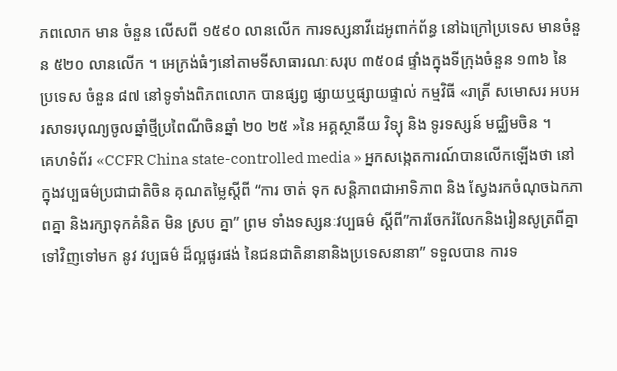ភពលោក មាន ចំនួន លើសពី ១៥៩០ លានលើក ការទស្សនាវីដេអូពាក់ព័ន្ធ នៅឯក្រៅប្រទេស មានចំនួន ៥២០ លានលើក ។ អេក្រង់ធំៗនៅតាមទីសាធារណៈសរុប ៣៥០៨ ផ្ទាំងក្នុងទីក្រុងចំនួន ១៣៦ នៃ ប្រទេស ចំនួន ៨៧ នៅទូទាំងពិភពលោក បានផ្សព្វ ផ្សាយឬផ្សាយផ្ទាល់ កម្មវិធី «រាត្រី សមោសរ អបអរសាទរបុណ្យចូលឆ្នាំថ្មីប្រពៃណីចិនឆ្នាំ ២០ ២៥ »នៃ អគ្គស្ថានីយ វិទ្យុ និង ទូរទស្សន៍ មជ្ឈិមចិន ។
គេហទំព័រ «CCFR China state-controlled media » អ្នកសង្កេតការណ៍បានលើកឡើងថា នៅក្នុងវប្បធម៌ប្រជាជាតិចិន គុណតម្លៃស្តីពី “ការ ចាត់ ទុក សន្តិភាពជាអាទិភាព និង ស្វែងរកចំណុចឯកភាពគ្នា និងរក្សាទុកគំនិត មិន ស្រប គ្នា” ព្រម ទាំងទស្សនៈវប្បធម៌ ស្តីពី”ការចែករំលែកនិងរៀនសូត្រពីគ្នាទៅវិញទៅមក នូវ វប្បធម៌ ដ៏ល្អផូរផង់ នៃជនជាតិនានានិងប្រទេសនានា” ទទួលបាន ការទ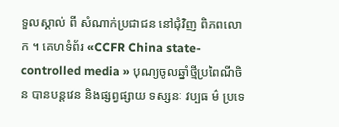ទួលស្គាល់ ពី សំណាក់ប្រជាជន នៅជុំវិញ ពិភពលោក ។ គេហទំព័រ «CCFR China state-controlled media » បុណ្យចូលឆ្នាំថ្មីប្រពៃណីចិន បានបន្តវេន និងផ្សព្វផ្សាយ ទស្សនៈ វប្បធ ម៌ ប្រទេ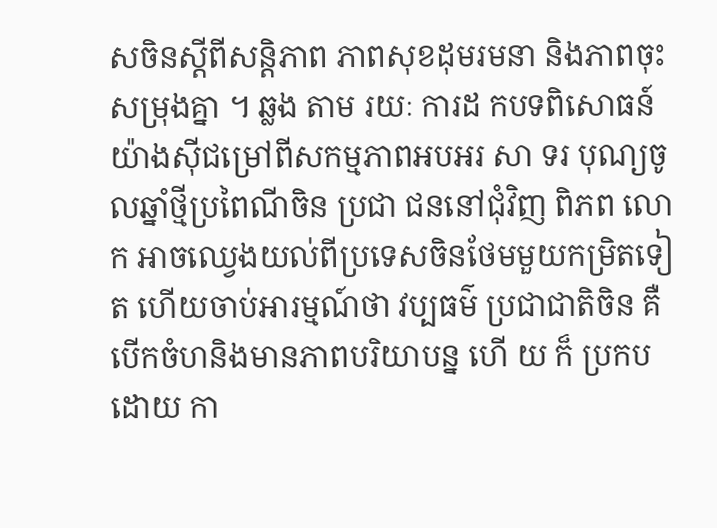សចិនស្តីពីសន្តិភាព ភាពសុខដុមរមនា និងភាពចុះសម្រុងគ្នា ។ ឆ្លង តាម រយៈ ការដ កបទពិសោធន៍យ៉ាងស៊ីជម្រៅពីសកម្មភាពអបអរ សា ទរ បុណ្យចូលឆ្នាំថ្មីប្រពៃណីចិន ប្រជា ជននៅជុំវិញ ពិភព លោក អាចឈ្វេងយល់ពីប្រទេសចិនថែមមួយកម្រិតទៀត ហើយចាប់អារម្មណ៍ថា វប្បធម៌ ប្រជាជាតិចិន គឺ បើកចំហនិងមានភាពបរិយាបន្ន ហើ យ ក៏ ប្រកបដោយ កា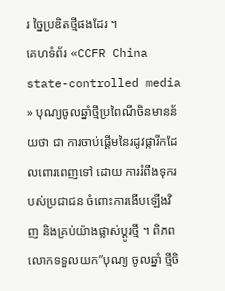រ ច្នៃប្រឌិតថ្មីផងដែរ ។
គេហទំព័រ «CCFR China state-controlled media » បុណ្យចូលឆ្នាំថ្មីប្រពៃណីចិនមានន័យថា ជា ការចាប់ផ្តើមនៃរដូវផ្ការីកដែលពោរពេញទៅ ដោយ ការរំពឹងទុករបស់ប្រជាជន ចំពោះការងើបឡើងវិញ និងគ្រប់យ៉ាងផ្លាស់ប្តូរថ្មី ។ ពិភពលោកទទួលយក”បុណ្យ ចូលឆ្នាំ ថ្មីចិ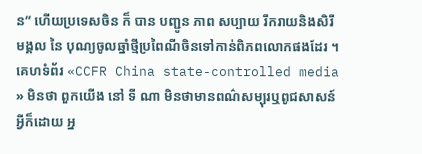ន” ហើយប្រទេសចិន ក៏ បាន បញ្ជូន ភាព សប្បាយ រីករាយនិងសិរីមង្គល នៃ បុណ្យចូលឆ្នាំថ្មីប្រពៃណីចិនទៅកាន់ពិភពលោកផងដែរ ។ គេហទំព័រ «CCFR China state-controlled media » មិនថា ពួកយើង នៅ ទី ណា មិនថាមានពណ៌សម្បុរឬពូជសាសន៍អ្វីក៏ដោយ អ្ន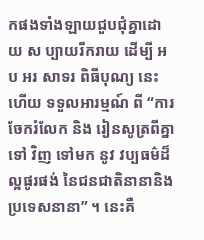កផងទាំងឡាយជួបជុំគ្នាដោ យ ស ប្បាយរីករាយ ដើម្បី អប អរ សាទរ ពិធីបុណ្យ នេះ ហើយ ទទួលអារម្មណ៍ ពី “ការចែករំលែក និង រៀនសូត្រពីគ្នា ទៅ វិញ ទៅមក នូវ វប្បធម៌ដ៏ល្អផូរផង់ នៃជនជាតិនានានិង ប្រទេសនានា” ។ នេះគឺ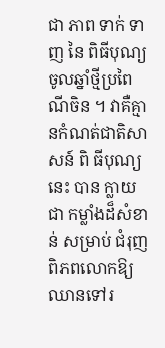ជា ភាព ទាក់ ទាញ នៃ ពិធីបុណ្យចូលឆ្នាំថ្មីប្រពៃណីចិន ។ វាគឺគ្មានកំណត់ជាតិសាសន៍ ពិ ធីបុណ្យនេះ បាន ក្លាយ ជា កម្លាំងដ៏សំខាន់ សម្រាប់ ជំរុញពិភពលោកឱ្យឈានទៅរ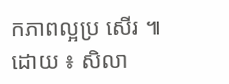កភាពល្អប្រ សើរ ៕
ដោយ ៖ សិលា